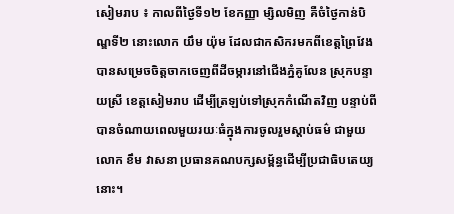សៀមរាប ៖ កាលពីថ្ងៃទី១២ ខែកញ្ញា ម្សិលមិញ គឺចំថ្ងៃកាន់បិណ្ឌទី២ នោះលោក យឹម យ៉ុម ដែលជាកសិករមកពីខេត្តព្រៃវែងបានសម្រេចចិត្តចាកចេញពីដីចម្ការនៅជើងភ្នំគូលែន ស្រុកបន្ទាយស្រី ខេត្តសៀមរាប ដើម្បីត្រឡប់ទៅស្រុកកំណើតវិញ បន្ទាប់ពីបានចំណាយពេលមួយរយៈធំក្នុងការចូលរួមស្តាប់ធម៌ ជាមួយលោក ខឹម វាសនា ប្រធានគណបក្សសម្ព័ន្ធដើម្បីប្រជាធិបតេយ្យនោះ។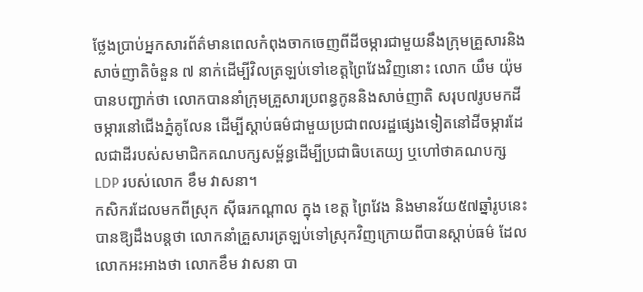ថ្លែងប្រាប់អ្នកសារព័ត៌មានពេលកំពុងចាកចេញពីដីចម្ការជាមួយនឹងក្រុមគ្រួសារនិងសាច់ញាតិចំនួន ៧ នាក់ដើម្បីវិលត្រឡប់ទៅខេត្តព្រៃវែងវិញនោះ លោក យឹម យ៉ុម បានបញ្ជាក់ថា លោកបាននាំក្រុមគ្រួសារប្រពន្ធកូននិងសាច់ញាតិ សរុប៧រូបមកដីចម្ការនៅជើងភ្នំគូលែន ដើម្បីស្តាប់ធម៌ជាមួយប្រជាពលរដ្ឋផ្សេងទៀតនៅដីចម្ការដែលជាដីរបស់សមាជិកគណបក្សសម្ព័ន្ធដើម្បីប្រជាធិបតេយ្យ ឬហៅថាគណបក្ស LDP របស់លោក ខឹម វាសនា។
កសិករដែលមកពីស្រុក ស៊ីធរកណ្ដាល ក្នុង ខេត្ត ព្រៃវែង និងមានវ័យ៥៧ឆ្នាំរូបនេះ បានឱ្យដឹងបន្តថា លោកនាំគ្រួសារត្រឡប់ទៅស្រុកវិញក្រោយពីបានស្តាប់ធម៌ ដែលលោកអះអាងថា លោកខឹម វាសនា បា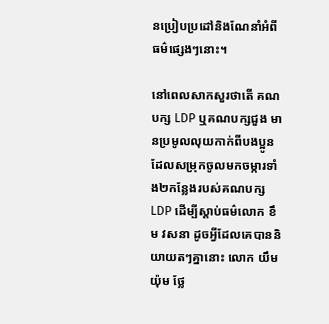នប្រៀបប្រដៅនិងណែនាំអំពីធម៌ផ្សេងៗនោះ។

នៅពេលសាកសួរថាតើ គណបក្ស LDP ឬគណបក្សជួង មានប្រមូលលុយកាក់ពីបងប្អូនដែលសម្រុកចូលមកចម្ការទាំង២កន្លែងរបស់គណបក្ស LDP ដើម្បីស្តាប់ធម៌លោក ខឹម វសនា ដូចអ្វីដែលគេបាននិយាយតៗគ្នានោះ លោក យឹម យ៉ុម ថ្លែ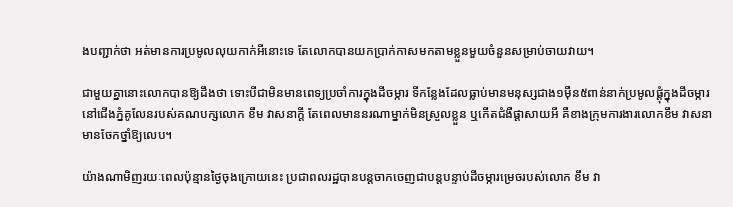ងបញ្ជាក់ថា អត់មានការប្រមូលលុយកាក់អីនោះទេ តែលោកបានយកប្រាក់កាសមកតាមខ្លួនមួយចំនួនសម្រាប់ចាយវាយ។

ជាមួយគ្នានោះលោកបានឱ្យដឹងថា ទោះបីជាមិនមានពេទ្យប្រចាំការក្នុងដីចម្ការ ទីកន្លែងដែលធ្លាប់មានមនុស្សជាង១ម៉ឺន៥ពាន់នាក់ប្រមូលផ្តុំក្នុងដីចម្ការនៅជើងភ្នំគូលែនរបស់គណបក្សលោក ខឹម វាសនាក្តី តែពេលមាននរណាម្នាក់មិនស្រួលខ្លួន ឬកើតជំងឺផ្តាសាយអី គឺខាងក្រុមការងារលោកខឹម វាសនា មានចែកថ្នាំឱ្យលេប។

យ៉ាងណាមិញរយៈពេលប៉ុន្មានថ្ងៃចុងក្រោយនេះ ប្រជាពលរដ្ឋបានបន្តចាកចេញជាបន្តបន្ទាប់ដីចម្ការម្រេចរបស់លោក ខឹម វា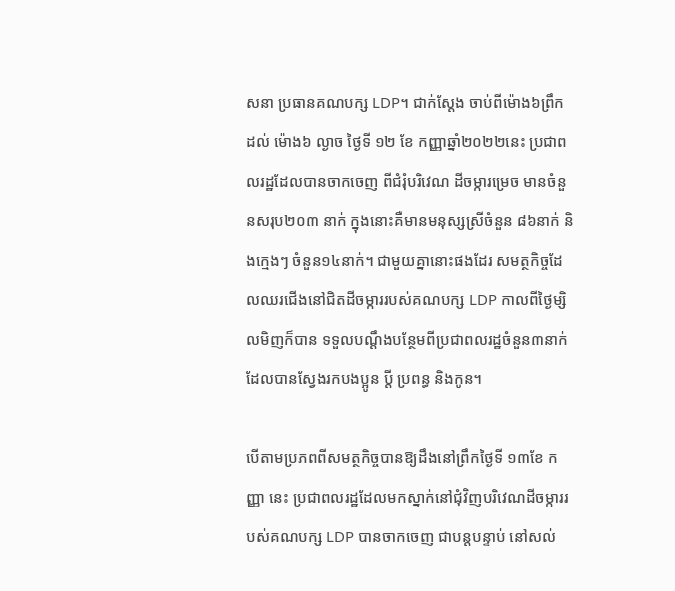សនា ប្រធានគណបក្ស LDP។ ជាក់ស្តែង ចាប់ពីម៉ោង៦ព្រឹក ដល់ ម៉ោង៦ ល្ងាច ថ្ងៃទី ១២ ខែ កញ្ញាឆ្នាំ២០២២នេះ ប្រជាពលរដ្ឋដែលបានចាកចេញ ពីជំរុំបរិវេណ ដីចម្ការម្រេច មានចំនួនសរុប២០៣ នាក់ ក្នុងនោះគឺមានមនុស្សស្រីចំនួន ៨៦នាក់ និងក្មេងៗ ចំនួន១៤នាក់។ ជាមួយគ្នានោះផងដែរ សមត្ថកិច្ចដែលឈរជើងនៅជិតដីចម្ការរបស់គណបក្ស LDP កាលពីថ្ងៃម្សិលមិញក៏បាន ទទួលបណ្ដឹងបន្ថែមពីប្រជាពលរដ្ឋចំនួន៣នាក់ ដែលបានស្វែងរកបងប្អូន ប្តី ប្រពន្ធ និងកូន។

បើតាមប្រភពពីសមត្ថកិច្ចបានឱ្យដឹងនៅព្រឹកថ្ងៃទី ១៣ខែ កញ្ញា នេះ ប្រជាពលរដ្ឋដែលមកស្នាក់នៅជុំវិញបរិវេណដីចម្ការរបស់គណបក្ស LDP បានចាកចេញ ជាបន្តបន្ទាប់ នៅសល់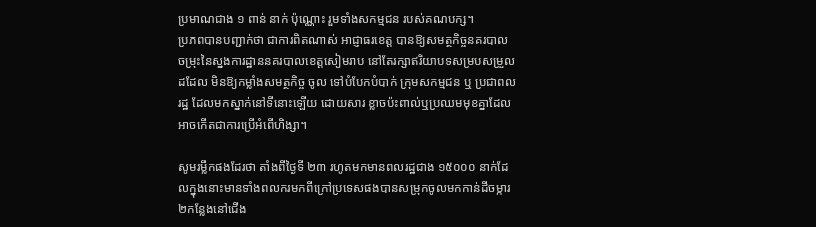ប្រមាណជាង ១ ពាន់ នាក់ ប៉ុណ្ណោះ រួមទាំងសកម្មជន របស់គណបក្ស។
ប្រភពបានបញ្ជាក់ថា ជាការពិតណាស់ អាជ្ញាធរខេត្ត បានឱ្យសមត្ថកិច្ចនគរបាល ចម្រុះនៃស្នងការដ្ឋាននគរបាលខេត្តសៀមរាប នៅតែរក្សាឥរិយាបទសម្របសម្រួលដដែល មិនឱ្យកម្លាំងសមត្ថកិច្ច ចូល ទៅបំបែកបំបាក់ ក្រុមសកម្មជន ឬ ប្រជាពលរដ្ឋ ដែលមកស្នាក់នៅទីនោះឡើយ ដោយសារ ខ្លាចប៉ះពាល់ឬប្រឈមមុខគ្នាដែលអាចកើតជាការប្រើអំពើហិង្សា។

សូមរម្លឹកផងដែរថា តាំងពីថ្ងៃទី ២៣ រហូតមកមានពលរដ្ឋជាង ១៥០០០ នាក់ដែលក្នុងនោះមានទាំងពលករមកពីក្រៅប្រទេសផងបានសម្រុកចូលមកកាន់ដីចម្ការ២កន្លែងនៅជើង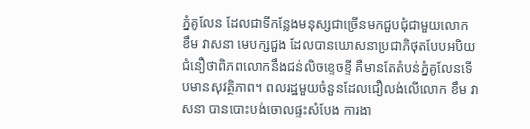ភ្នំគូលែន ដែលជាទីកន្លែងមនុស្សជាច្រើនមកជួបជុំជាមួយលោក ខឹម វាសនា មេបក្សជួង ដែលបានឃោសនាប្រជាភិថុតបែបអបិយជំនឿថាពិភពលោកនឹងជន់លិចខ្ទេចខ្ទី គឺមានតែតំបន់ភ្នំគូលែនទើបមានសុវត្ថិភាព។ ពលរដ្ឋមួយចំនួនដែលជឿលង់លើលោក ខឹម វាសនា បានបោះបង់ចោលផ្ទះសំបែង ការងា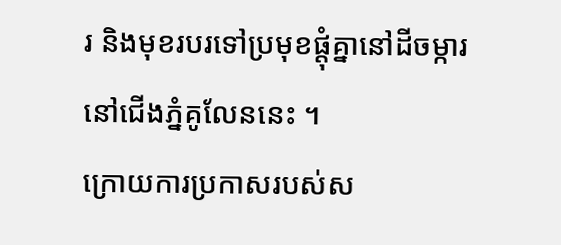រ និងមុខរបរទៅប្រមុខផ្តុំគ្នានៅដីចម្ការ នៅជើងភ្នំគូលែននេះ ។
ក្រោយការប្រកាសរបស់ស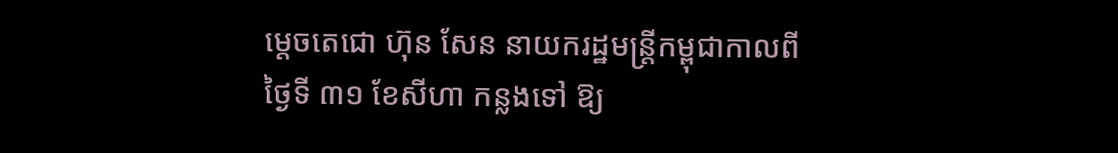ម្តេចតេជោ ហ៊ុន សែន នាយករដ្ឋមន្ត្រីកម្ពុជាកាលពីថ្ងៃទី ៣១ ខែសីហា កន្លងទៅ ឱ្យ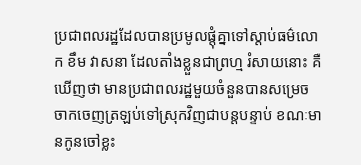ប្រជាពលរដ្ឋដែលបានប្រមូលផ្តុំគ្នាទៅស្តាប់ធម៌លោក ខឹម វាសនា ដែលតាំងខ្លួនជាព្រហ្ម រំសាយនោះ គឺឃើញថា មានប្រជាពលរដ្ឋមួយចំនួនបានសម្រេចចាកចេញត្រឡប់ទៅស្រុកវិញជាបន្តបន្ទាប់ ខណៈមានកូនចៅខ្លះ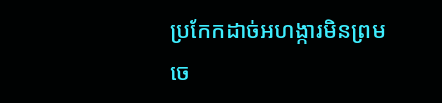ប្រកែកដាច់អហង្ការមិនព្រមចេ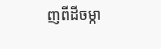ញពីដីចម្កា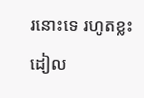រនោះទេ រហូតខ្លះដៀល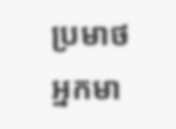ប្រមាថអ្នកមា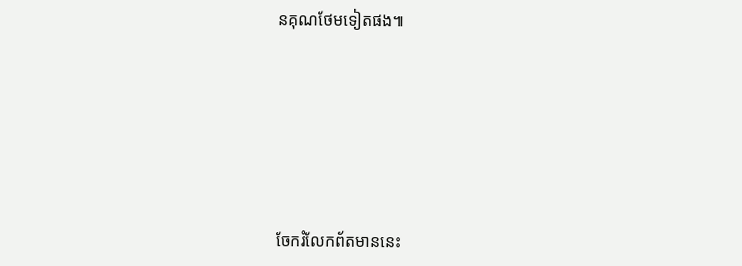នគុណថែមទៀតផង៕








ចែករំលែកព័តមាននេះ